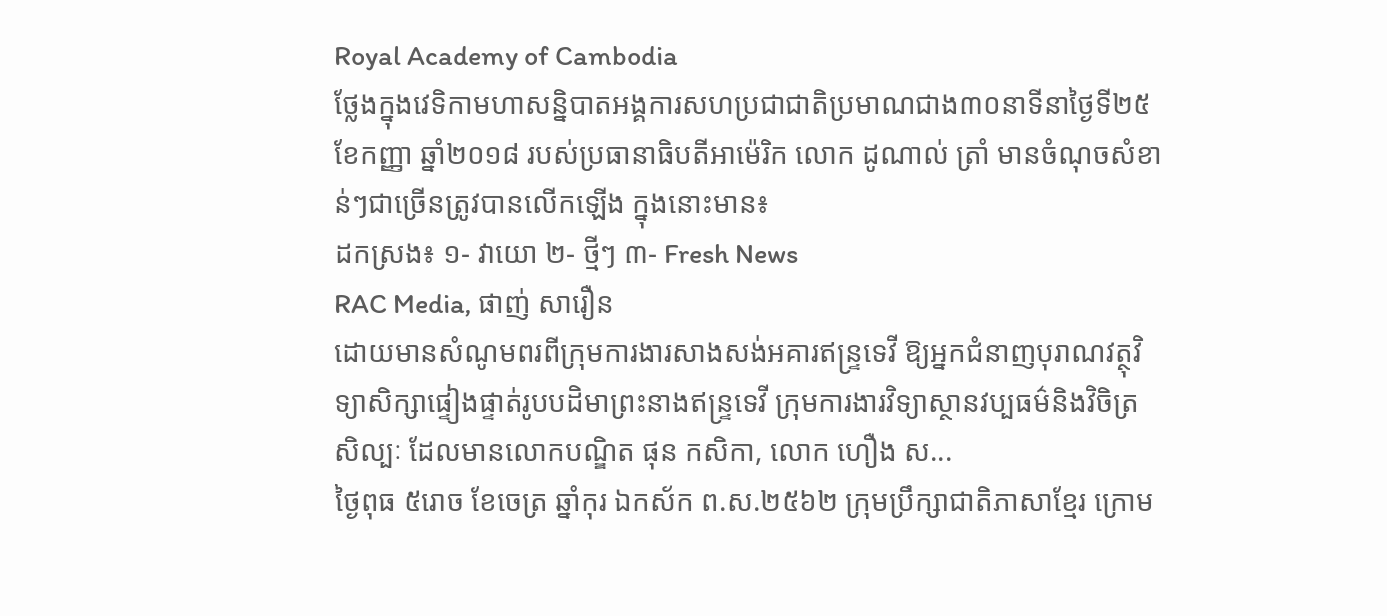Royal Academy of Cambodia
ថ្លែងក្នុងវេទិកាមហាសន្និបាតអង្គការសហប្រជាជាតិប្រមាណជាង៣០នាទីនាថ្ងៃទី២៥ ខែកញ្ញា ឆ្នាំ២០១៨ របស់ប្រធានាធិបតីអាម៉េរិក លោក ដូណាល់ ត្រាំ មានចំណុចសំខាន់ៗជាច្រើនត្រូវបានលើកឡើង ក្នុងនោះមាន៖
ដកស្រង៖ ១- វាយោ ២- ថ្មីៗ ៣- Fresh News
RAC Media, ផាញ់ សារឿន
ដោយមានសំណូមពរពីក្រុមការងារសាងសង់អគារឥន្រ្ទទេវី ឱ្យអ្នកជំនាញបុរាណវត្ថុវិទ្យាសិក្សាផ្ទៀងផ្ទាត់រូបបដិមាព្រះនាងឥន្រ្ទទេវី ក្រុមការងារវិទ្យាស្ថានវប្បធម៌និងវិចិត្រសិល្បៈ ដែលមានលោកបណ្ឌិត ផុន កសិកា, លោក ហឿង ស...
ថ្ងៃពុធ ៥រោច ខែចេត្រ ឆ្នាំកុរ ឯកស័ក ព.ស.២៥៦២ ក្រុមប្រឹក្សាជាតិភាសាខ្មែរ ក្រោម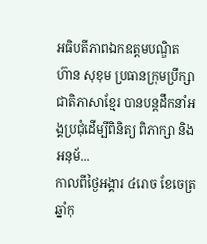អធិបតីភាពឯកឧត្តមបណ្ឌិត ហ៊ាន សុខុម ប្រធានក្រុមប្រឹក្សាជាតិភាសាខ្មែរ បានបន្តដឹកនាំអង្គប្រជុំដេីម្បីពិនិត្យ ពិភាក្សា និង អនុម័...
កាលពីថ្ងៃអង្គារ ៤រោច ខែចេត្រ ឆ្នាំកុ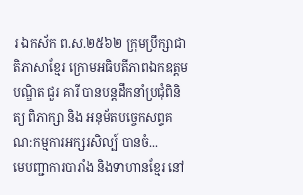រ ឯកស័ក ព.ស.២៥៦២ ក្រុមប្រឹក្សាជាតិភាសាខ្មែរ ក្រោមអធិបតីភាពឯកឧត្តមបណ្ឌិត ជួរ គារី បានបន្តដឹកនាំប្រជុំពិនិត្យ ពិភាក្សា និង អនុម័តបច្ចេកសព្ទគណ:កម្មការអក្សរសិល្ប៍ បានចំ...
មេបញ្ជាការបារាំង និងទាហានខ្មែរ នៅ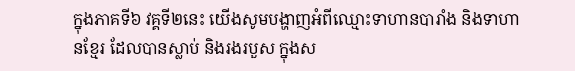ក្នុងភាគទី៦ វគ្គទី២នេះ យើងសូមបង្ហាញអំពីឈ្មោះទាហានបារាំង និងទាហានខ្មែរ ដែលបានស្លាប់ និងរងរបួស ក្នុងស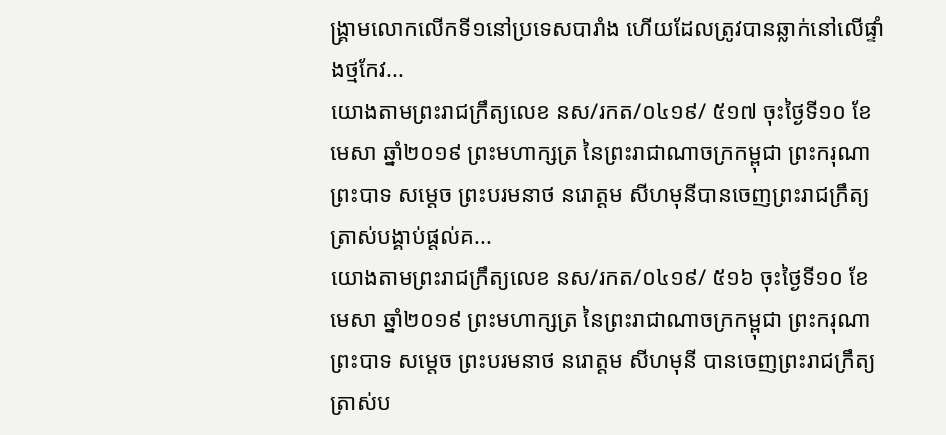ង្គ្រាមលោកលើកទី១នៅប្រទេសបារាំង ហើយដែលត្រូវបានឆ្លាក់នៅលើផ្ទាំងថ្មកែវ...
យោងតាមព្រះរាជក្រឹត្យលេខ នស/រកត/០៤១៩/ ៥១៧ ចុះថ្ងៃទី១០ ខែមេសា ឆ្នាំ២០១៩ ព្រះមហាក្សត្រ នៃព្រះរាជាណាចក្រកម្ពុជា ព្រះករុណា ព្រះបាទ សម្តេច ព្រះបរមនាថ នរោត្តម សីហមុនីបានចេញព្រះរាជក្រឹត្យ ត្រាស់បង្គាប់ផ្តល់គ...
យោងតាមព្រះរាជក្រឹត្យលេខ នស/រកត/០៤១៩/ ៥១៦ ចុះថ្ងៃទី១០ ខែមេសា ឆ្នាំ២០១៩ ព្រះមហាក្សត្រ នៃព្រះរាជាណាចក្រកម្ពុជា ព្រះករុណា ព្រះបាទ សម្តេច ព្រះបរមនាថ នរោត្តម សីហមុនី បានចេញព្រះរាជក្រឹត្យ ត្រាស់ប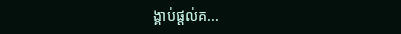ង្គាប់ផ្តល់គ...